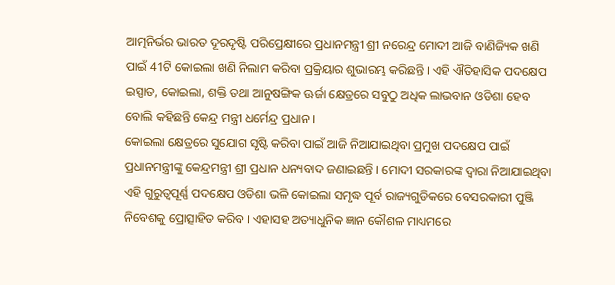ଆତ୍ମନିର୍ଭର ଭାରତ ଦୂରଦୃଷ୍ଟି ପରିପ୍ରେକ୍ଷୀରେ ପ୍ରଧାନମନ୍ତ୍ରୀ ଶ୍ରୀ ନରେନ୍ଦ୍ର ମୋଦୀ ଆଜି ବାଣିଜ୍ୟିକ ଖଣି ପାଇଁ 41ଟି କୋଇଲା ଖଣି ନିଲାମ କରିବା ପ୍ରକ୍ରିୟାର ଶୁଭାରମ୍ଭ କରିଛନ୍ତି । ଏହି ଐତିହାସିକ ପଦକ୍ଷେପ ଇସ୍ପାତ, କୋଇଲା, ଶକ୍ତି ତଥା ଆନୁଷଙ୍ଗିକ ଊର୍ଜା କ୍ଷେତ୍ରରେ ସବୁଠୁ ଅଧିକ ଲାଭବାନ ଓଡିଶା ହେବ ବୋଲି କହିଛନ୍ତି କେନ୍ଦ୍ର ମନ୍ତ୍ରୀ ଧର୍ମେନ୍ଦ୍ର ପ୍ରଧାନ ।
କୋଇଲା କ୍ଷେତ୍ରରେ ସୁଯୋଗ ସୃଷ୍ଟି କରିବା ପାଇଁ ଆଜି ନିଆଯାଇଥିବା ପ୍ରମୁଖ ପଦକ୍ଷେପ ପାଇଁ ପ୍ରଧାନମନ୍ତ୍ରୀଙ୍କୁ କେନ୍ଦ୍ରମନ୍ତ୍ରୀ ଶ୍ରୀ ପ୍ରଧାନ ଧନ୍ୟବାଦ ଜଣାଇଛନ୍ତି । ମୋଦୀ ସରକାରଙ୍କ ଦ୍ଵାରା ନିଆଯାଇଥିବା ଏହି ଗୁରୁତ୍ୱପୂର୍ଣ୍ଣ ପଦକ୍ଷେପ ଓଡିଶା ଭଳି କୋଇଲା ସମୃଦ୍ଧ ପୂର୍ବ ରାଜ୍ୟଗୁଡିକରେ ବେସରକାରୀ ପୁଞ୍ଜି ନିବେଶକୁ ପ୍ରୋତ୍ସାହିତ କରିବ । ଏହାସହ ଅତ୍ୟାଧୁନିକ ଜ୍ଞାନ କୌଶଳ ମାଧ୍ୟମରେ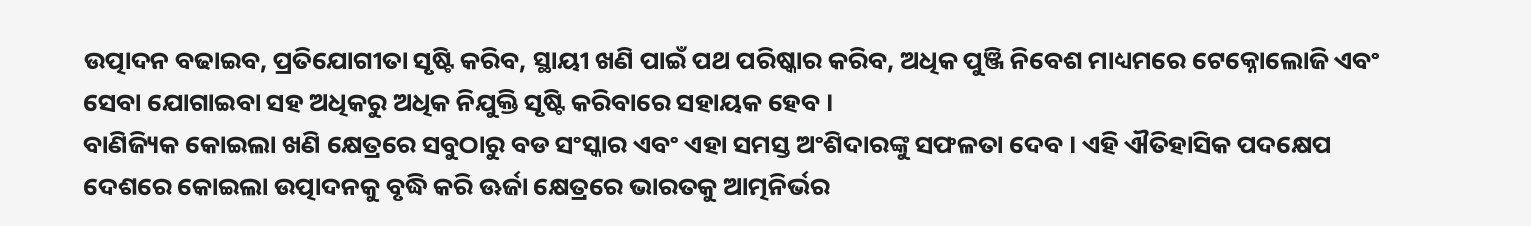ଉତ୍ପାଦନ ବଢାଇବ, ପ୍ରତିଯୋଗୀତା ସୃଷ୍ଟି କରିବ, ସ୍ଥାୟୀ ଖଣି ପାଇଁ ପଥ ପରିଷ୍କାର କରିବ, ଅଧିକ ପୁଞ୍ଜି ନିବେଶ ମାଧ୍ୟମରେ ଟେକ୍ନୋଲୋଜି ଏବଂ ସେବା ଯୋଗାଇବା ସହ ଅଧିକରୁ ଅଧିକ ନିଯୁକ୍ତି ସୃଷ୍ଟି କରିବାରେ ସହାୟକ ହେବ ।
ବାଣିଜ୍ୟିକ କୋଇଲା ଖଣି କ୍ଷେତ୍ରରେ ସବୁଠାରୁ ବଡ ସଂସ୍କାର ଏବଂ ଏହା ସମସ୍ତ ଅଂଶିଦାରଙ୍କୁ ସଫଳତା ଦେବ । ଏହି ଐତିହାସିକ ପଦକ୍ଷେପ ଦେଶରେ କୋଇଲା ଉତ୍ପାଦନକୁ ବୃଦ୍ଧି କରି ଊର୍ଜା କ୍ଷେତ୍ରରେ ଭାରତକୁ ଆତ୍ମନିର୍ଭର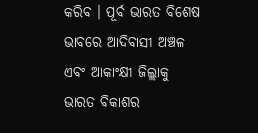କରିବ । ପୂର୍ବ ଭାରତ ବିଶେଷ ଭାବରେ ଆଦିବାସୀ ଅଞ୍ଚଳ ଏବଂ ଆକାଂକ୍ଷୀ ଜିଲ୍ଲାକୁ ଭାରତ ବିକାଶର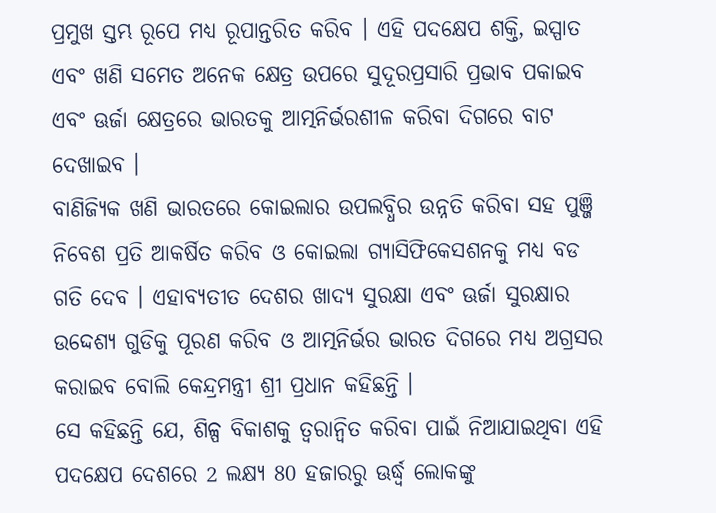ପ୍ରମୁଖ ସ୍ତମ୍ଭ ରୂପେ ମଧ୍ୟ ରୂପାନ୍ତରିତ କରିବ । ଏହି ପଦକ୍ଷେପ ଶକ୍ତି, ଇସ୍ପାତ ଏବଂ ଖଣି ସମେତ ଅନେକ କ୍ଷେତ୍ର ଉପରେ ସୁଦୂରପ୍ରସାରି ପ୍ରଭାବ ପକାଇବ ଏବଂ ଊର୍ଜା କ୍ଷେତ୍ରରେ ଭାରତକୁ ଆତ୍ମନିର୍ଭରଶୀଳ କରିବା ଦିଗରେ ବାଟ ଦେଖାଇବ ।
ବାଣିଜ୍ୟିକ ଖଣି ଭାରତରେ କୋଇଲାର ଉପଲବ୍ଧିର ଉନ୍ନତି କରିବା ସହ ପୁଞ୍ଜି ନିବେଶ ପ୍ରତି ଆକର୍ଷିତ କରିବ ଓ କୋଇଲା ଗ୍ୟାସିଫିକେସଶନକୁ ମଧ୍ୟ ବଡ ଗତି ଦେବ । ଏହାବ୍ୟତୀତ ଦେଶର ଖାଦ୍ୟ ସୁରକ୍ଷା ଏବଂ ଊର୍ଜା ସୁରକ୍ଷାର ଉଦ୍ଦେଶ୍ୟ ଗୁଡିକୁ ପୂରଣ କରିବ ଓ ଆତ୍ମନିର୍ଭର ଭାରତ ଦିଗରେ ମଧ୍ୟ ଅଗ୍ରସର କରାଇବ ବୋଲି କେନ୍ଦ୍ରମନ୍ତ୍ରୀ ଶ୍ରୀ ପ୍ରଧାନ କହିଛନ୍ତି ।
ସେ କହିଛନ୍ତି ଯେ, ଶିଳ୍ପ ବିକାଶକୁ ତ୍ୱରାନ୍ୱିତ କରିବା ପାଇଁ ନିଆଯାଇଥିବା ଏହି ପଦକ୍ଷେପ ଦେଶରେ 2 ଲକ୍ଷ୍ୟ 80 ହଜାରରୁ ଊର୍ଦ୍ଧ୍ଵ ଲୋକଙ୍କୁ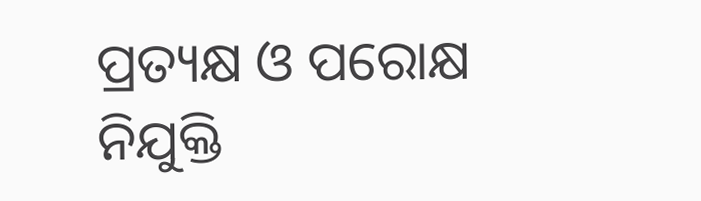ପ୍ରତ୍ୟକ୍ଷ ଓ ପରୋକ୍ଷ ନିଯୁକ୍ତି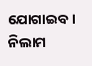ଯୋଗାଇବ । ନିଲାମ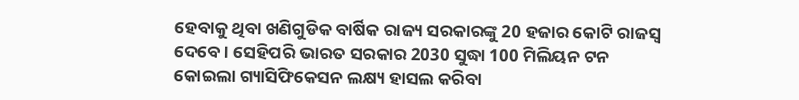ହେବାକୁ ଥିବା ଖଣିଗୁଡିକ ବାର୍ଷିକ ରାଜ୍ୟ ସରକାରଙ୍କୁ 20 ହଜାର କୋଟି ରାଜସ୍ୱ ଦେବେ । ସେହିପରି ଭାରତ ସରକାର 2030 ସୁଦ୍ଧା 100 ମିଲିୟନ ଟନ କୋଇଲା ଗ୍ୟାସିଫିକେସନ ଲକ୍ଷ୍ୟ ହାସଲ କରିବା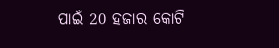ପାଇଁ 20 ହଜାର କୋଟି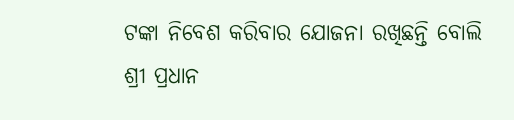ଟଙ୍କା ନିବେଶ କରିବାର ଯୋଜନା ରଖିଛନ୍ତି ବୋଲି ଶ୍ରୀ ପ୍ରଧାନ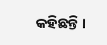କହିଛନ୍ତି ।